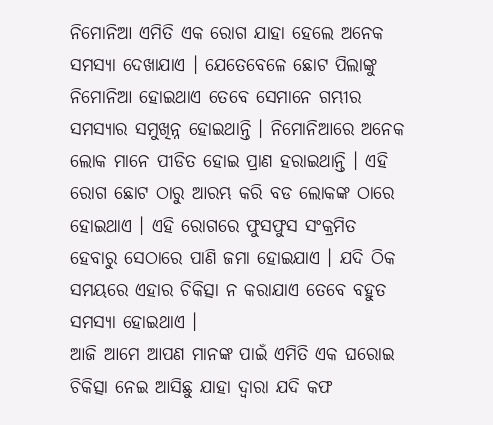ନିମୋନିଆ ଏମିତି ଏକ ରୋଗ ଯାହା ହେଲେ ଅନେକ ସମସ୍ଯା ଦେଖାଯାଏ । ଯେତେବେଳେ ଛୋଟ ପିଲାଙ୍କୁ ନିମୋନିଆ ହୋଇଥାଏ ତେବେ ସେମାନେ ଗମ୍ଭୀର ସମସ୍ୟାର ସମୁଖିନ୍ନ ହୋଇଥାନ୍ତି । ନିମୋନିଆରେ ଅନେକ ଲୋକ ମାନେ ପୀଡିତ ହୋଇ ପ୍ରାଣ ହରାଇଥାନ୍ତି । ଏହି ରୋଗ ଛୋଟ ଠାରୁ ଆରମ୍ଭ କରି ବଡ ଲୋକଙ୍କ ଠାରେ ହୋଇଥାଏ । ଏହି ରୋଗରେ ଫୁସଫୁସ ସଂକ୍ରମିତ ହେବାରୁ ସେଠାରେ ପାଣି ଜମା ହୋଇଯାଏ । ଯଦି ଠିକ ସମୟରେ ଏହାର ଚିକିତ୍ସା ନ କରାଯାଏ ତେବେ ବହୁତ ସମସ୍ଯା ହୋଇଥାଏ ।
ଆଜି ଆମେ ଆପଣ ମାନଙ୍କ ପାଇଁ ଏମିତି ଏକ ଘରୋଇ ଚିକିତ୍ସା ନେଇ ଆସିଛୁ ଯାହା ଦ୍ଵାରା ଯଦି କଫ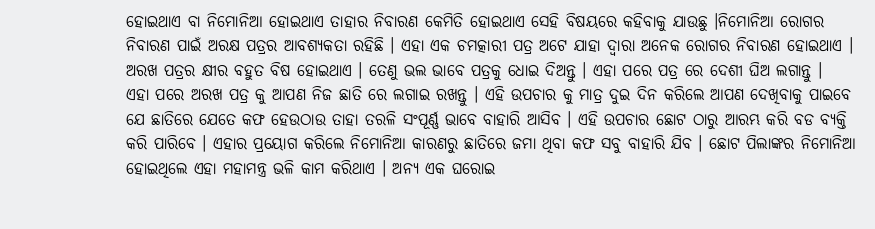ହୋଇଥାଏ ବା ନିମୋନିଆ ହୋଇଥାଏ ତାହାର ନିବାରଣ କେମିତି ହୋଇଥାଏ ସେହି ବିଷୟରେ କହିବାକୁ ଯାଉଛୁ ।ନିମୋନିଆ ରୋଗର ନିବାରଣ ପାଇଁ ଅରକ୍ଷ ପତ୍ରର ଆବଶ୍ୟକତା ରହିଛି । ଏହା ଏକ ଚମତ୍କାରୀ ପତ୍ର ଅଟେ ଯାହା ଦ୍ଵାରା ଅନେକ ରୋଗର ନିବାରଣ ହୋଇଥାଏ । ଅରଖ ପତ୍ରର କ୍ଷୀର ବହୁତ ବିଷ ହୋଇଥାଏ । ତେଣୁ ଭଲ ଭାବେ ପତ୍ରକୁ ଧୋଇ ଦିଅନ୍ତୁ । ଏହା ପରେ ପତ୍ର ରେ ଦେଶୀ ଘିଅ ଲଗାନ୍ତୁ ।
ଏହା ପରେ ଅରଖ ପତ୍ର କୁ ଆପଣ ନିଜ ଛାତି ରେ ଲଗାଇ ରଖନ୍ତୁ । ଏହି ଉପଚାର କୁ ମାତ୍ର ଦୁଇ ଦିନ କରିଲେ ଆପଣ ଦେଖିବାକୁ ପାଇବେ ଯେ ଛାତିରେ ଯେତେ କଫ ହେଉଠାଉ ତାହା ତରଳି ସଂପୂର୍ଣ୍ଣ ଭାବେ ବାହାରି ଆସିବ । ଏହି ଉପଚାର ଛୋଟ ଠାରୁ ଆରମ୍ଭ କରି ବଡ ବ୍ୟକ୍ତି କରି ପାରିବେ । ଏହାର ପ୍ରୟୋଗ କରିଲେ ନିମୋନିଆ କାରଣରୁ ଛାତିରେ ଜମା ଥିବା କଫ ସବୁ ବାହାରି ଯିବ । ଛୋଟ ପିଲାଙ୍କର ନିମୋନିଆ ହୋଇଥିଲେ ଏହା ମହାମନ୍ତ୍ର ଭଳି କାମ କରିଥାଏ । ଅନ୍ୟ ଏକ ଘରୋଇ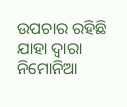ଉପଚାର ରହିଛି ଯାହା ଦ୍ଵାରା ନିମୋନିଆ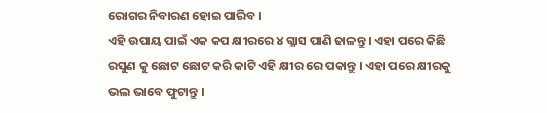ରୋଗର ନିବାରଣ ହୋଇ ପାରିବ ।
ଏହି ଉପାୟ ପାଇଁ ଏକ କପ କ୍ଷୀରରେ ୪ ଗ୍ଳାସ ପାଣି ଢାଳନ୍ତୁ । ଏହା ପରେ କିଛି ରସୁଣ କୁ ଛୋଟ ଛୋଟ କରି କାଟି ଏହି କ୍ଷୀର ରେ ପକାନ୍ତୁ । ଏହା ପରେ କ୍ଷୀରକୁ ଭଲ ଭାବେ ଫୁଟାନ୍ତୁ ।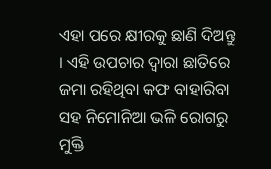ଏହା ପରେ କ୍ଷୀରକୁ ଛାଣି ଦିଅନ୍ତୁ । ଏହି ଉପଚାର ଦ୍ଵାରା ଛାତିରେ ଜମା ରହିଥିବା କଫ ବାହାରିବା ସହ ନିମୋନିଆ ଭଳି ରୋଗରୁ ମୁକ୍ତି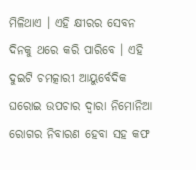ମିଳିଥାଏ । ଏହି କ୍ଷୀରର ସେବନ ଦିନକୁ ଥରେ କରି ପାରିବେ । ଏହି ଦୁଇଟି ଚମତ୍କାରୀ ଆୟୁର୍ବେଦିକ ଘରୋଇ ଉପଚାର ଦ୍ଵାରା ନିମୋନିଆ ରୋଗର ନିବାରଣ ହେବା ସହ କଫ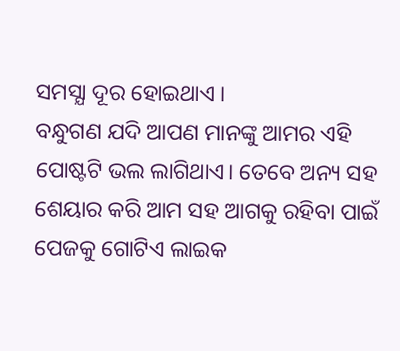ସମସ୍ଯା ଦୂର ହୋଇଥାଏ ।
ବନ୍ଧୁଗଣ ଯଦି ଆପଣ ମାନଙ୍କୁ ଆମର ଏହି ପୋଷ୍ଟଟି ଭଲ ଲାଗିଥାଏ। ତେବେ ଅନ୍ୟ ସହ ଶେୟାର କରି ଆମ ସହ ଆଗକୁ ରହିବା ପାଇଁ ପେଜକୁ ଗୋଟିଏ ଲାଇକ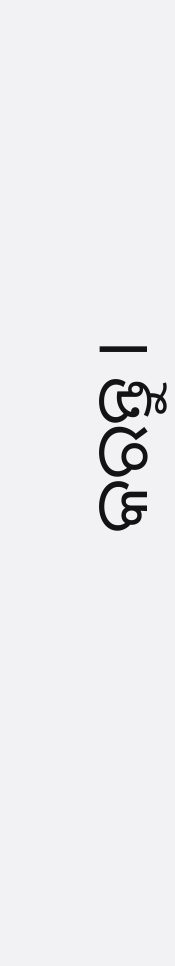କରନ୍ତୁ ।